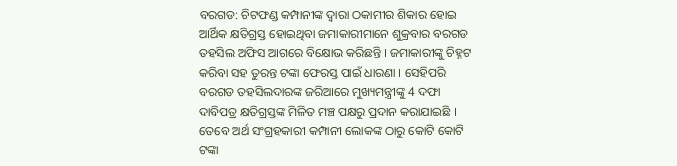ବରଗଡ: ଚିଟଫଣ୍ଡ କମ୍ପାନୀଙ୍କ ଦ୍ବାରା ଠକାମୀର ଶିକାର ହୋଇ ଆର୍ଥିକ କ୍ଷତିଗ୍ରସ୍ତ ହୋଇଥିବା ଜମାକାରୀମାନେ ଶୁକ୍ରବାର ବରଗଡ ତହସିଲ ଅଫିସ ଆଗରେ ବିକ୍ଷୋଭ କରିଛନ୍ତି । ଜମାକାରୀଙ୍କୁ ଚିହ୍ନଟ କରିବା ସହ ତୁରନ୍ତ ଟଙ୍କା ଫେରସ୍ତ ପାଇଁ ଧାରଣା । ସେହିପରି ବରଗଡ ତହସିଲଦାରଙ୍କ ଜରିଆରେ ମୁଖ୍ୟମନ୍ତ୍ରୀଙ୍କୁ 4 ଦଫା ଦାବିପତ୍ର କ୍ଷତିଗ୍ରସ୍ତଙ୍କ ମିଳିତ ମଞ୍ଚ ପକ୍ଷରୁ ପ୍ରଦାନ କରାଯାଇଛି ।
ତେବେ ଅର୍ଥ ସଂଗ୍ରହକାରୀ କମ୍ପାନୀ ଲୋକଙ୍କ ଠାରୁ କୋଟି କୋଟି ଟଙ୍କା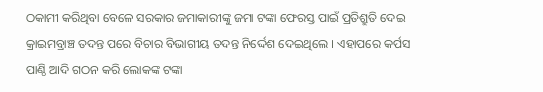ଠକାମୀ କରିଥିବା ବେଳେ ସରକାର ଜମାକାରୀଙ୍କୁ ଜମା ଟଙ୍କା ଫେରସ୍ତ ପାଇଁ ପ୍ରତିଶ୍ରୁତି ଦେଇ କ୍ରାଇମବ୍ରାଞ୍ଚ ତଦନ୍ତ ପରେ ବିଚାର ବିଭାଗୀୟ ତଦନ୍ତ ନିର୍ଦ୍ଦେଶ ଦେଇଥିଲେ । ଏହାପରେ କର୍ପସ ପାଣ୍ଠି ଆଦି ଗଠନ କରି ଲୋକଙ୍କ ଟଙ୍କା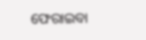ଫେରାଇବା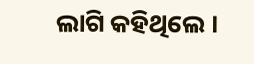ଲାଗି କହିଥିଲେ ।